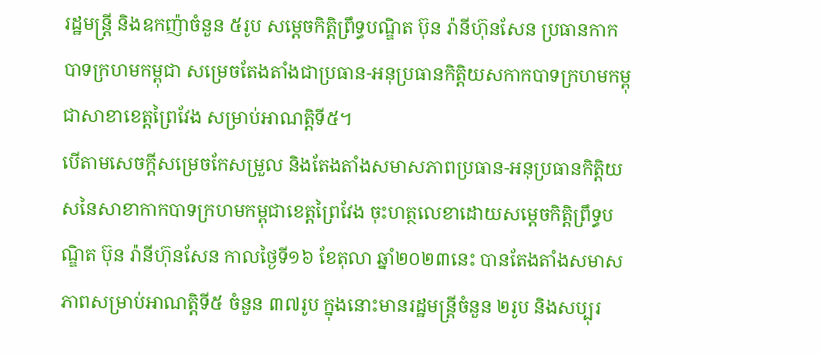រដ្ឋមន្រ្តី និងឧកញ៉ាចំនួន ៥រូប សម្តេចកិត្តិព្រឹទ្ធបណ្ឌិត ប៊ុន រ៉ានីហ៊ុនសែន ប្រធានកាកបាទក្រហមកម្ពុជា សម្រេចតែងតាំងជាប្រធាន-អនុប្រធានកិត្តិយសកាកបាទក្រហមកម្ពុជាសាខាខេត្តព្រៃវែង សម្រាប់អាណត្តិទី៥។
បើតាមសេចក្តីសម្រេចកែសម្រួល និងតែងតាំងសមាសភាពប្រធាន-អនុប្រធានកិត្តិយសនៃសាខាកាកបាទក្រហមកម្ពុជាខេត្តព្រៃវែង ចុះហត្ថលេខាដោយសម្តេចកិត្តិព្រឹទ្ធបណ្ឌិត ប៊ុន រ៉ានីហ៊ុនសែន កាលថ្ងៃទី១៦ ខែតុលា ឆ្នាំ២០២៣នេះ បានតែងតាំងសមាសភាពសម្រាប់អាណត្តិទី៥ ចំនួន ៣៧រូប ក្នុងនោះមានរដ្ឋមន្រ្តីចំនួន ២រូប និងសប្បុរ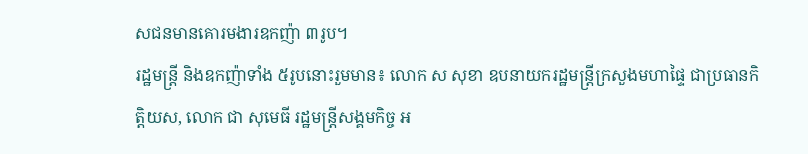សជនមានគោរមងារឧកញ៉ា ៣រូប។
រដ្ឋមន្រ្តី និងឧកញ៉ាទាំង ៥រូបនោះរួមមាន៖ លោក ស សុខា ឧបនាយករដ្ឋមន្រ្តីក្រសួងមហាផ្ទៃ ជាប្រធានកិត្តិយស, លោក ជា សុមេធី រដ្ឋមន្រ្តីសង្គមកិច្ច អ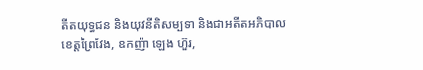តីតយុទ្ធជន និងយុវនីតិសម្បទា និងជាអតីតអភិបាលខេត្តព្រៃវែង, ឧកញ៉ា ឡេង ហ៊ួរ,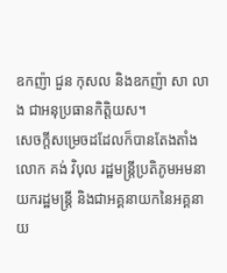ឧកញ៉ា ជួន កុសល និងឧកញ៉ា សា លាង ជាអនុប្រធានកិត្តិយស។
សេចក្តីសម្រេចដដែលក៏បានតែងតាំងលោក គង់ វិបុល រដ្ឋមន្រ្តីប្រតិភូមអមនាយករដ្ឋមន្រ្តី និងជាអគ្គនាយកនៃអគ្គនាយ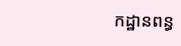កដ្ឋានពន្ធ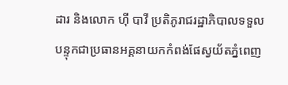ដារ និងលោក ហ៊ី បាវី ប្រតិភូរាជរដ្ឋាភិបាលទទួលបន្ទុកជាប្រធានអគ្គនាយកកំពង់ផែស្វយ័តភ្នំពេញ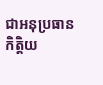ជាអនុប្រធានកិត្តិយ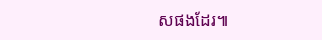សផងដែរ៕